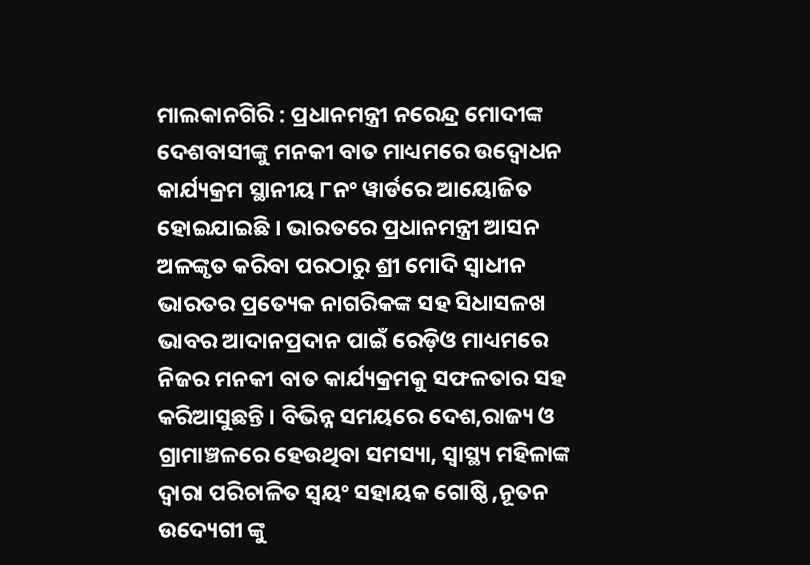ମାଲକାନଗିରି : ପ୍ରଧାନମନ୍ତ୍ରୀ ନରେନ୍ଦ୍ର ମୋଦୀଙ୍କ ଦେଶବାସୀଙ୍କୁ ମନକୀ ବାତ ମାଧ୍ୟମରେ ଉଦ୍ବୋଧନ କାର୍ଯ୍ୟକ୍ରମ ସ୍ଥାନୀୟ ୮ନଂ ୱାର୍ଡରେ ଆୟୋଜିତ ହୋଇଯାଇଛି । ଭାରତରେ ପ୍ରଧାନମନ୍ତ୍ରୀ ଆସନ ଅଳଙ୍କୃତ କରିବା ପରଠାରୁ ଶ୍ରୀ ମୋଦି ସ୍ୱାଧୀନ ଭାରତର ପ୍ରତ୍ୟେକ ନାଗରିକଙ୍କ ସହ ସିଧାସଳଖ ଭାବର ଆଦାନପ୍ରଦାନ ପାଇଁ ରେଡ଼ିଓ ମାଧ୍ୟମରେ ନିଜର ମନକୀ ବାତ କାର୍ଯ୍ୟକ୍ରମକୁ ସଫଳତାର ସହ କରିଆସୁଛନ୍ତି । ବିଭିନ୍ନ ସମୟରେ ଦେଶ,ରାଜ୍ୟ ଓ ଗ୍ରାମାଞ୍ଚଳରେ ହେଉଥିବା ସମସ୍ୟା, ସ୍ୱାସ୍ଥ୍ୟ ମହିଳାଙ୍କ ଦ୍ୱାରା ପରିଚାଳିତ ସ୍ଵୟଂ ସହାୟକ ଗୋଷ୍ଠି ,ନୂତନ ଉଦ୍ୟେଗୀ ଙ୍କୁ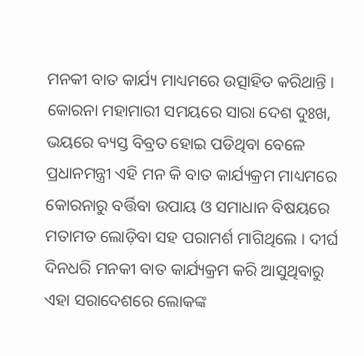ମନକୀ ବାତ କାର୍ଯ୍ୟ ମାଧ୍ୟମରେ ଉତ୍ସାହିତ କରିଥାନ୍ତି । କୋରନା ମହାମାରୀ ସମୟରେ ସାରା ଦେଶ ଦୁଃଖ, ଭୟରେ ବ୍ୟସ୍ତ ବିବ୍ରତ ହୋଇ ପଡିଥିବା ବେଳେ ପ୍ରଧାନମନ୍ତ୍ରୀ ଏହି ମନ କି ବାତ କାର୍ଯ୍ୟକ୍ରମ ମାଧ୍ୟମରେ କୋରନାରୁ ବର୍ତ୍ତିବା ଉପାୟ ଓ ସମାଧାନ ବିଷୟରେ ମତାମତ ଲୋଡ଼ିବା ସହ ପରାମର୍ଶ ମାଗିଥିଲେ । ଦୀର୍ଘ ଦିନଧରି ମନକୀ ବାତ କାର୍ଯ୍ୟକ୍ରମ କରି ଆସୁଥିବାରୁ ଏହା ସରାଦେଶରେ ଲୋକଙ୍କ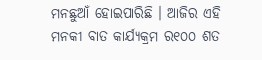ମନଛୁଆଁ ହୋଇପାରିଛି । ଆଜିର ଏହି ମନକୀ ବାତ କାର୍ଯ୍ୟକ୍ରମ ର୧୦୦ ଶତ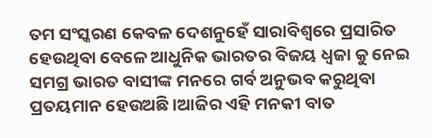ତମ ସଂସ୍କରଣ କେବଳ ଦେଶନୁହେଁ ସାରାବିଶ୍ଵରେ ପ୍ରସାରିତ ହେଉଥିବା ବେଳେ ଆଧୁନିକ ଭାରତର ବିଜୟ ଧ୍ୱଜା କୁ ନେଇ ସମଗ୍ର ଭାରତ ବାସୀଙ୍କ ମନରେ ଗର୍ବ ଅନୁଭବ କରୁଥିବା ପ୍ରତୟମାନ ହେଉଅଛି ।ଆଜିର ଏହି ମନକୀ ବାତ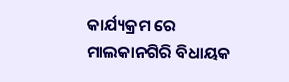କାର୍ଯ୍ୟକ୍ରମ ରେ ମାଲକାନଗିରି ବିଧାୟକ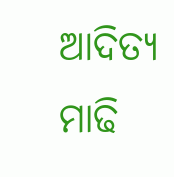ଆଦିତ୍ୟ ମାଢି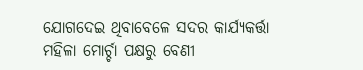ଯୋଗଦେଇ ଥିବାବେଳେ ସଦର କାର୍ଯ୍ୟକର୍ତ୍ତା ମହିଳା ମୋର୍ଚ୍ଚା ପକ୍ଷରୁ ବେଣୀ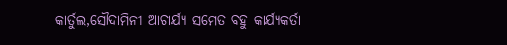କାର୍ତୁଲ,ସୌଦାମିନୀ ଆଚାର୍ଯ୍ୟ ସମେତ ବହୁ କାର୍ଯ୍ୟକର୍ତା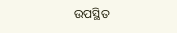ଉପସ୍ଥିତ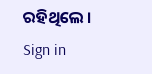ରହିଥିଲେ ।
Sign in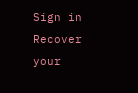Sign in
Recover your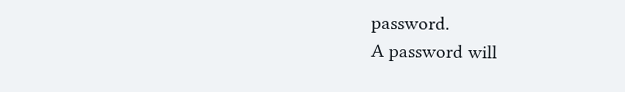password.
A password will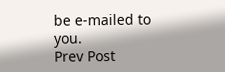be e-mailed to you.
Prev Post